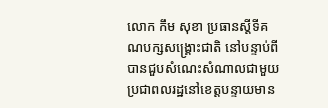លោក កឹម សុខា ប្រធានស្តីទីគណបក្សសង្គ្រោះជាតិ នៅបន្ទាប់ពីបានជួបសំណេះសំណាលជាមួយប្រជាពលរដ្ឋនៅខេត្តបន្ទាយមាន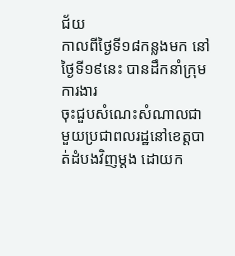ជ័យ
កាលពីថ្ងៃទី១៨កន្លងមក នៅថ្ងៃទី១៩នេះ បានដឹកនាំក្រុមការងារ
ចុះជួបសំណេះសំណាលជាមួយប្រជាពលរដ្ឋនៅខេត្តបាត់ដំបងវិញម្តង ដោយក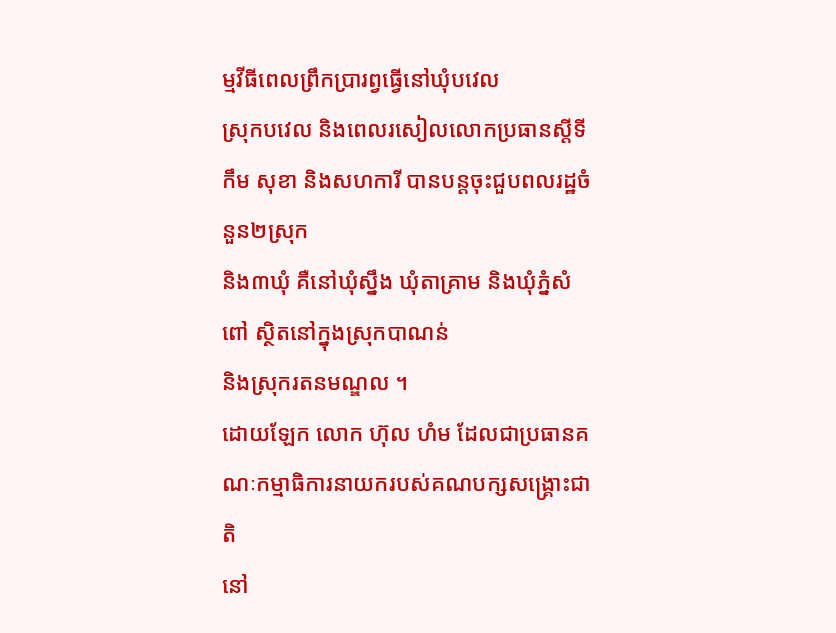ម្មវីធីពេលព្រឹកប្រារព្វធ្វើនៅឃុំបវេល
ស្រុកបវេល និងពេលរសៀលលោកប្រធានស្តីទី កឹម សុខា និងសហការី បានបន្តចុះជួបពលរដ្ឋចំនួន២ស្រុក
និង៣ឃុំ គឺនៅឃុំស្នឹង ឃុំតាគ្រាម និងឃុំភ្នំសំពៅ ស្ថិតនៅក្នុងស្រុកបាណន់
និងស្រុករតនមណ្ឌល ។
ដោយឡែក លោក ហ៊ុល ហំម ដែលជាប្រធានគណៈកម្មាធិការនាយករបស់គណបក្សសង្គ្រោះជាតិ
នៅ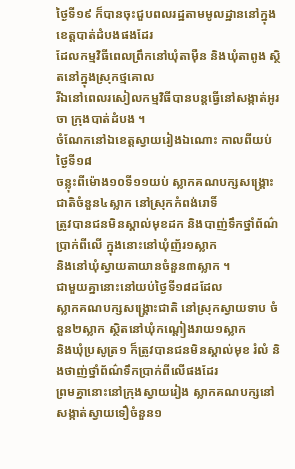ថ្ងៃទី១៩ ក៏បានចុះជួបពលរដ្ឋតាមមូលដ្ឋាននៅក្នុងខេត្តបាត់ដំបងផងដែរ
ដែលកម្មវិធីពេលព្រឹកនៅឃុំតាម៉ឺន និងឃុំតាពូង ស្ថិតនៅក្នុងស្រុកថ្មគោល
រីឯនៅពេលរសៀលកម្មវិធីបានបន្តធ្វើនៅសង្កាត់អូរចា ក្រុងបាត់ដំបង ។
ចំណែកនៅឯខេត្តស្វាយរៀងឯណោះ កាលពីយប់ថ្ងៃទី១៨
ចន្លុះពីម៉ោង១០ទី១១យប់ ស្លាកគណបក្សសង្គ្រោះជាតិចំនួន៤ស្លាក នៅស្រុកកំពង់រោទិ៍
ត្រូវបានជនមិនស្គាល់មុខដក និងបាញ់ទឹកថ្នាំព័ណ៌ប្រាក់ពីលើ ក្នុងនោះនៅឃុំញ័រ១ស្លាក
និងនៅឃុំស្វាយតាយានចំនួន៣ស្លាក ។
ជាមួយគ្នានោះនៅយប់ថ្ងៃទី១៨ដដែល
ស្លាកគណបក្សសង្គ្រោះជាតិ នៅស្រុកស្វាយទាប ចំនួន២ស្លាក ស្ថិតនៅឃុំកណ្តៀងរាយ១ស្លាក
និងឃុំប្រសូត្រ១ ក៏ត្រូវបានជនមិនស្គាល់មុខ រំលំ និងថាញ់ថ្នាំព័ណ៌ទឹកប្រាក់ពីលើផងដែរ
ព្រមគ្នានោះនៅក្រុងស្វាយរៀង ស្លាកគណបក្សនៅសង្កាត់ស្វាយទឿចំនួន១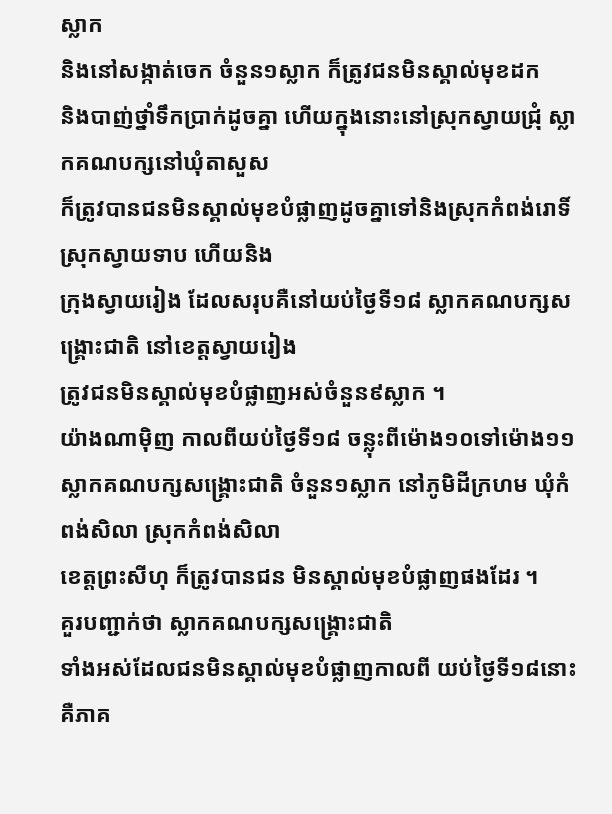ស្លាក
និងនៅសង្កាត់ចេក ចំនួន១ស្លាក ក៏ត្រូវជនមិនស្គាល់មុខដក
និងបាញ់ថ្នាំទឹកប្រាក់ដូចគ្នា ហើយក្នុងនោះនៅស្រុកស្វាយជ្រុំ ស្លាកគណបក្សនៅឃុំតាសួស
ក៏ត្រូវបានជនមិនស្គាល់មុខបំផ្លាញដូចគ្នាទៅនិងស្រុកកំពង់រោទិ៍ ស្រុកស្វាយទាប ហើយនិង
ក្រុងស្វាយរៀង ដែលសរុបគឺនៅយប់ថ្ងៃទី១៨ ស្លាកគណបក្សសង្គ្រោះជាតិ នៅខេត្តស្វាយរៀង
ត្រូវជនមិនស្គាល់មុខបំផ្លាញអស់ចំនួន៩ស្លាក ។
យ៉ាងណាម៉ិញ កាលពីយប់ថ្ងៃទី១៨ ចន្លុះពីម៉ោង១០ទៅម៉ោង១១
ស្លាកគណបក្សសង្គ្រោះជាតិ ចំនួន១ស្លាក នៅភូមិដីក្រហម ឃុំកំពង់សិលា ស្រុកកំពង់សិលា
ខេត្តព្រះសីហុ ក៏ត្រូវបានជន មិនស្គាល់មុខបំផ្លាញផងដែរ ។
គួរបញ្ជាក់ថា ស្លាកគណបក្សសង្គ្រោះជាតិ
ទាំងអស់ដែលជនមិនស្គាល់មុខបំផ្លាញកាលពី យប់ថ្ងៃទី១៨នោះ គឺភាគ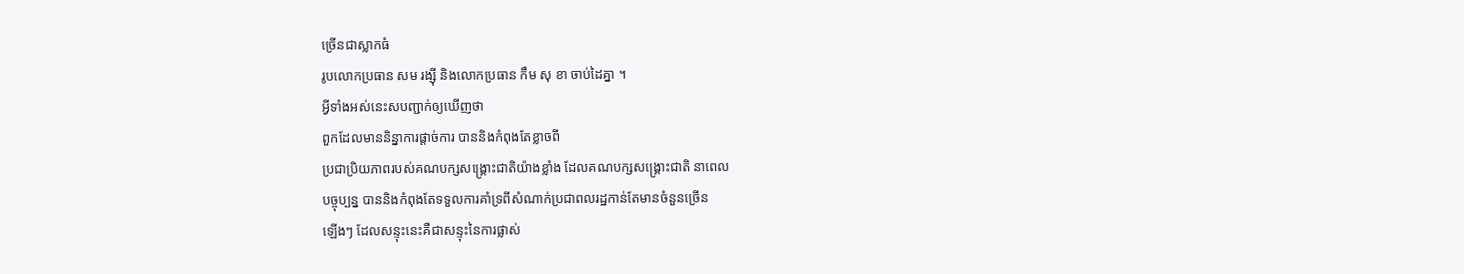ច្រើនជាស្លាកធំ
រូបលោកប្រធាន សម រង្ស៊ី និងលោកប្រធាន កឹម សុ ខា ចាប់ដៃគ្នា ។
អ្វីទាំងអស់នេះសបញ្ជាក់ឲ្យឃើញថា
ពួកដែលមាននិន្នាការផ្តាច់ការ បាននិងកំពុងតែខ្លាចពី
ប្រជាប្រិយភាពរបស់គណបក្សសង្គ្រោះជាតិយ៉ាងខ្លាំង ដែលគណបក្សសង្គ្រោះជាតិ នាពេល
បច្ចុប្បន្ន បាននិងកំពុងតែទទួលការគាំទ្រពីសំណាក់ប្រជាពលរដ្ឋកាន់តែមានចំនួនច្រើន
ឡើងៗ ដែលសន្ទុះនេះគឺជាសន្ទុះនៃការផ្លាស់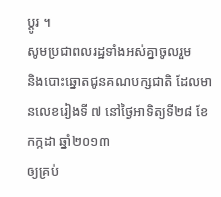ប្តូរ ។
សូមប្រជាពលរដ្ឋទាំងអស់គ្នាចូលរួម
និងបោះឆ្នោតជូនគណបក្សជាតិ ដែលមានលេខរៀងទី ៧ នៅថ្ងៃអាទិត្យទី២៨ ខែកក្កដា ឆ្នាំ២០១៣
ឲ្យគ្រប់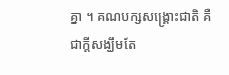គ្នា ។ គណបក្សសង្គ្រោះជាតិ គឺជាក្តីសង្ឃឹមតែ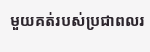មួយគត់របស់ប្រជាពលរ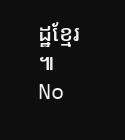ដ្ឋខ្មែរ
៕
No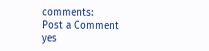comments:
Post a Comment
yes